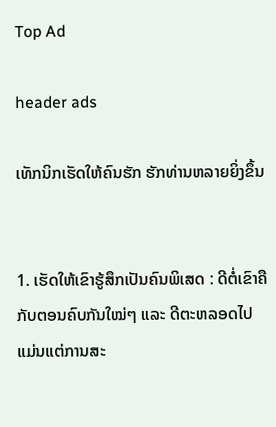Top Ad

header ads

ເທັກນິກເຮັດໃຫ້ຄົນຮັກ ຮັກທ່ານຫລາຍຍິ່ງຂຶ້ນ


1. ເຮັດໃຫ້ເຂົາຮູ້ສຶກເປັນຄົນພິເສດ : ດີຕໍ່ເຂົາຄືກັບຕອນຄົບກັນໃໝ່ໆ ແລະ ດີຕະຫລອດໄປ ແມ່ນແຕ່ການສະ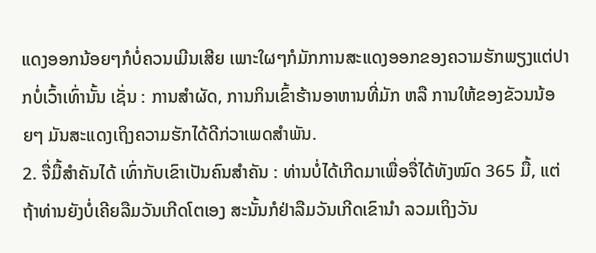ແດງອອກນ້ອຍໆກໍບໍ່ຄວນເມີນເສີຍ ເພາະໃຜໆກໍມັກການສະແດງອອກຂອງຄວາມຮັກພຽງແຕ່ປາກບໍ່ເວົ້າເທົ່ານັ້ນ ເຊັ່ນ : ການສຳຜັດ, ການກິນເຂົ້າຮ້ານອາຫານທີ່ມັກ ຫລື ການໃຫ້ຂອງຂັວນນ້ອຍໆ ມັນສະແດງເຖິງຄວາມຮັກໄດ້ດີກ່ວາເພດສຳພັນ.
2. ຈື່ມື້ສຳຄັນໄດ້ ເທົ່າກັບເຂົາເປັນຄົນສຳຄັນ : ທ່ານບໍ່ໄດ້ເກີດມາເພື່ອຈື່ໄດ້ທັງໝົດ 365 ມື້, ແຕ່ຖ້າທ່ານຍັງບໍ່ເຄີຍລືມວັນເກີດໂຕເອງ ສະນັ້ນກໍຢ່າລືມວັນເກີດເຂົານຳ ລວມເຖິງວັນ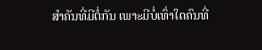ສຳຄັນທີ່ມີຕໍ່ກັນ ເພາະມີບໍ່ເທົ່າໃດຄົນທີ່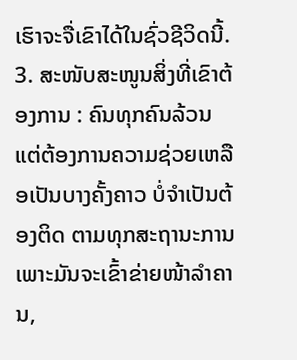ເຮົາຈະຈື່ເຂົາໄດ້ໃນຊົ່ວຊີວິດນີ້.
3. ສະໜັບສະໜູນສິ່ງທີ່ເຂົາຕ້ອງການ : ຄົນທຸກຄົນລ້ວນແຕ່ຕ້ອງການຄວາມຊ່ວຍເຫລືອເປັນບາງຄັ້ງຄາວ ບໍ່ຈຳເປັນຕ້ອງຕິດ ຕາມທຸກສະຖານະການ ເພາະມັນຈະເຂົ້າຂ່າຍໜ້າລຳຄານ,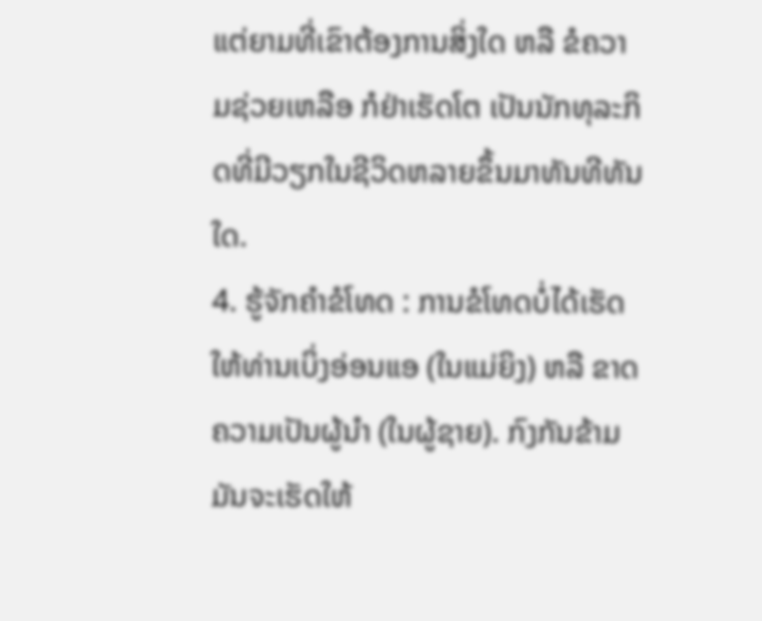ແຕ່ຍາມທີ່ເຂົາຕ້ອງການສິ່ງໃດ ຫລື ຂໍຄວາມຊ່ວຍເຫລືອ ກໍຢ່າເຮັດໂຕ ເປັນນັກທຸລະກິດທີ່ມີວຽກໃນຊີວິດຫລາຍຂຶ້ນມາທັນທີທັນໃດ.
4. ຮູ້ຈັກຄຳຂໍໂທດ : ການຂໍໂທດບໍ່ໄດ້ເຮັດໃຫ້ທ່ານເບິ່ງອ່ອນແອ (ໃນແມ່ຍິງ) ຫລື ຂາດຄວາມເປັນຜູ້ນຳ (ໃນຜູ້ຊາຍ). ກົງກັນຂ້າມມັນຈະເຮັດໃຫ້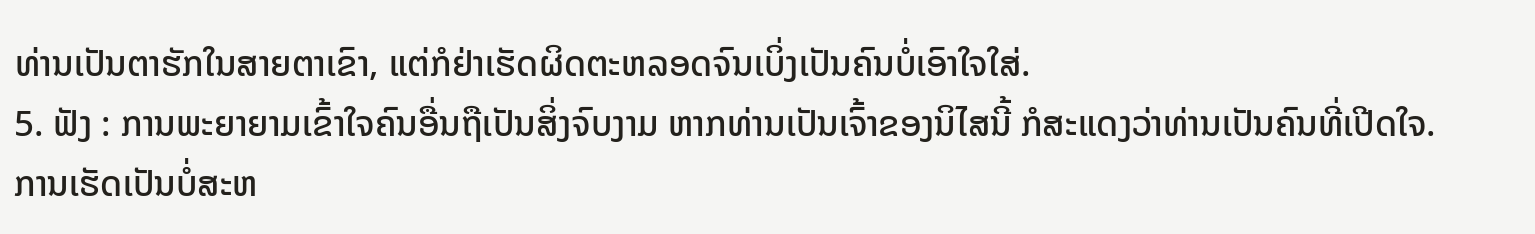ທ່ານເປັນຕາຮັກໃນສາຍຕາເຂົາ, ແຕ່ກໍຢ່າເຮັດຜິດຕະຫລອດຈົນເບິ່ງເປັນຄົນບໍ່ເອົາໃຈໃສ່.
5. ຟັງ : ການພະຍາຍາມເຂົ້າໃຈຄົນອື່ນຖືເປັນສິ່ງຈົບງາມ ຫາກທ່ານເປັນເຈົ້າຂອງນິໄສນີ້ ກໍສະແດງວ່າທ່ານເປັນຄົນທີ່ເປີດໃຈ. ການເຮັດເປັນບໍ່ສະຫ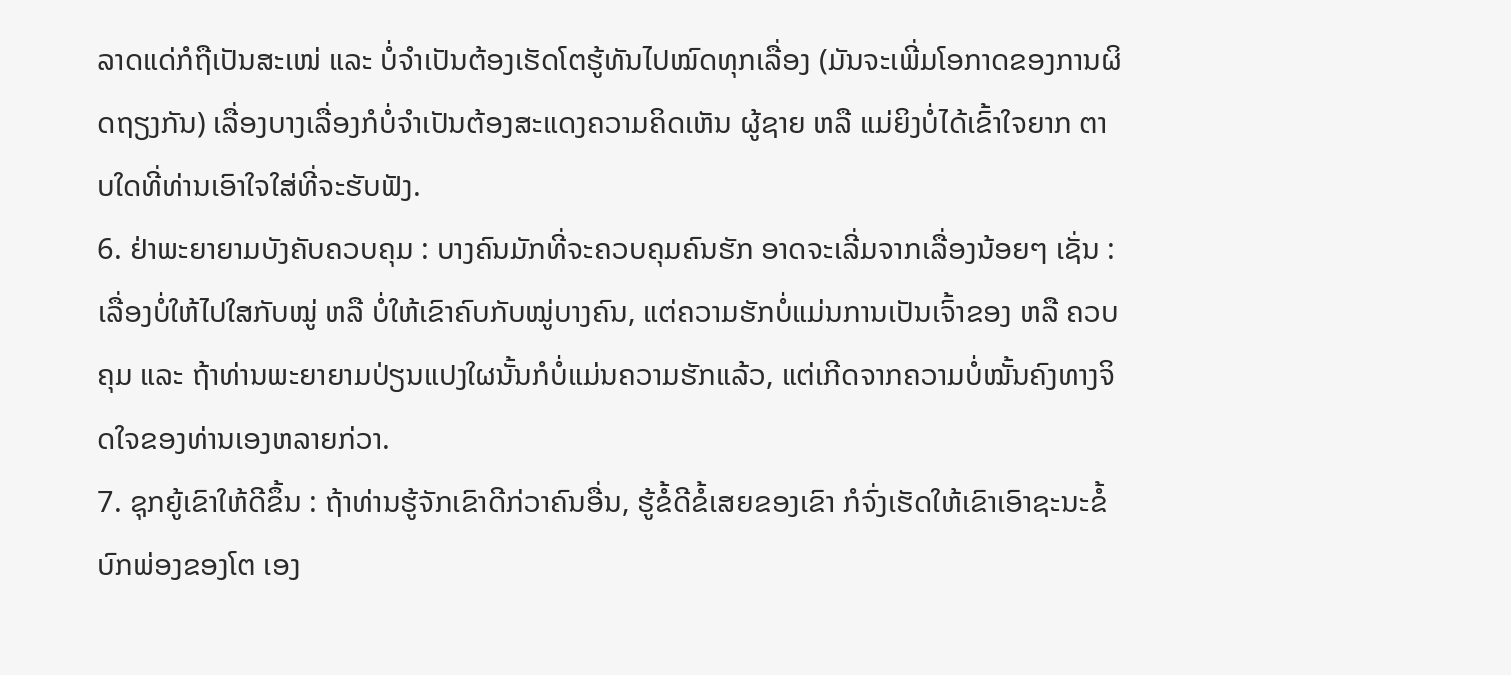ລາດແດ່ກໍຖືເປັນສະເໜ່ ແລະ ບໍ່ຈຳເປັນຕ້ອງເຮັດໂຕຮູ້ທັນໄປໝົດທຸກເລື່ອງ (ມັນຈະເພີ່ມໂອກາດຂອງການຜິດຖຽງກັນ) ເລື່ອງບາງເລື່ອງກໍບໍ່ຈຳເປັນຕ້ອງສະແດງຄວາມຄິດເຫັນ ຜູ້ຊາຍ ຫລື ແມ່ຍິງບໍ່ໄດ້ເຂົ້າໃຈຍາກ ຕາບໃດທີ່ທ່ານເອົາໃຈໃສ່ທີ່ຈະຮັບຟັງ.
6. ຢ່າພະຍາຍາມບັງຄັບຄວບຄຸມ : ບາງຄົນມັກທີ່ຈະຄວບຄຸມຄົນຮັກ ອາດຈະເລີ່ມຈາກເລື່ອງນ້ອຍໆ ເຊັ່ນ : ເລື່ອງບໍ່ໃຫ້ໄປໃສກັບໝູ່ ຫລື ບໍ່ໃຫ້ເຂົາຄົບກັບໝູ່ບາງຄົນ, ແຕ່ຄວາມຮັກບໍ່ແມ່ນການເປັນເຈົ້າຂອງ ຫລື ຄວບຄຸມ ແລະ ຖ້າທ່ານພະຍາຍາມປ່ຽນແປງໃຜນັ້ນກໍບໍ່ແມ່ນຄວາມຮັກແລ້ວ, ແຕ່ເກີດຈາກຄວາມບໍ່ໝັ້ນຄົງທາງຈິດໃຈຂອງທ່ານເອງຫລາຍກ່ວາ.
7. ຊຸກຍູ້ເຂົາໃຫ້ດີຂຶ້ນ : ຖ້າທ່ານຮູ້ຈັກເຂົາດີກ່ວາຄົນອື່ນ, ຮູ້ຂໍ້ດີຂໍ້ເສຍຂອງເຂົາ ກໍຈົ່ງເຮັດໃຫ້ເຂົາເອົາຊະນະຂໍ້ບົກພ່ອງຂອງໂຕ ເອງ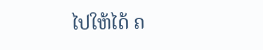ໄປໃຫ້ໄດ້ ຄ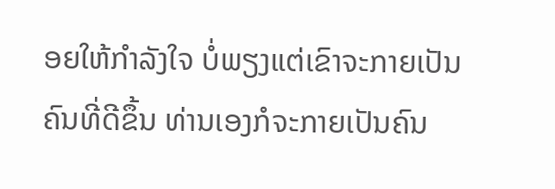ອຍໃຫ້ກຳລັງໃຈ ບໍ່ພຽງແຕ່ເຂົາຈະກາຍເປັນຄົນທີ່ດີຂຶ້ນ ທ່ານເອງກໍຈະກາຍເປັນຄົນ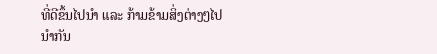ທີ່ດີຂຶ້ນໄປນຳ ແລະ ກ້າມຂ້າມສິ່ງຕ່າງໆໄປນຳກັນ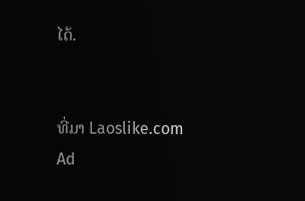ໄດ້.


ທີ່ມາ Laoslike.com
Ad